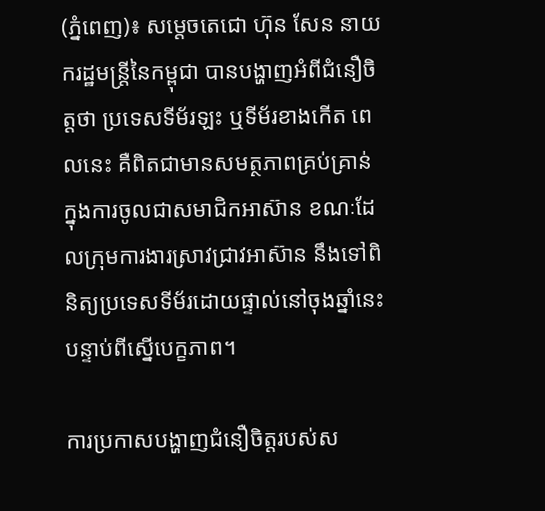(ភ្នំពេញ)៖ សម្តេចតេជោ ហ៊ុន សែន នាយករដ្ឋមន្រ្តីនៃកម្ពុជា បានបង្ហាញអំពីជំនឿចិត្តថា ប្រទេសទីម័រឡះ ឬទីម័រខាងកើត ពេលនេះ គឺពិតជាមានសមត្ថភាពគ្រប់គ្រាន់ ក្នុងការចូលជាសមាជិកអាស៊ាន ខណៈដែលក្រុមការងារស្រាវជ្រាវអាស៊ាន នឹងទៅពិនិត្យប្រទេសទីម័រដោយផ្ទាល់នៅចុងឆ្នាំនេះ បន្ទាប់ពីស្នើបេក្ខភាព។

ការប្រកាសបង្ហាញជំនឿចិត្តរបស់ស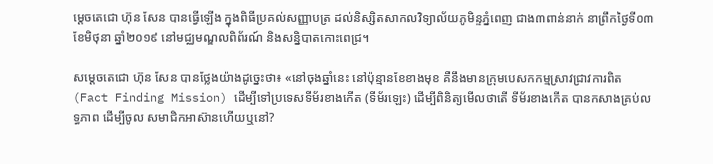ម្តេចតេជោ ហ៊ុន សែន បានធ្វើឡើង ក្នុងពិធីប្រគល់សញ្ញាបត្រ ដល់និស្សិតសាកលវិទ្យាល័យភូមិន្ទភ្នំពេញ ជាង៣ពាន់នាក់ នាព្រឹកថ្ងៃទី០៣ ខែមិថុនា ឆ្នាំ២០១៩ នៅមជ្ឈមណ្ឌលពិព័រណ៍ និងសន្និបាតកោះពេជ្រ។

សម្តេចតេជោ ហ៊ុន សែន បានថ្លែងយ៉ាងដូច្នេះថា៖ «នៅចុងឆ្នាំនេះ នៅប៉ុន្មានខែខាងមុខ គឺនឹងមានក្រុមបេសកកម្មស្រាវជ្រាវការពិត (Fact Finding Mission) ដើម្បីទៅប្រទេសទីម័រខាងកើត (ទីម័រឡេះ) ដើម្បីពិនិត្យមើលថាតើ ទីម័រខាងកើត បានកសាងគ្រប់លទ្ធភាព ដើម្បីចូល សមាជិកអាស៊ានហើយឬនៅ?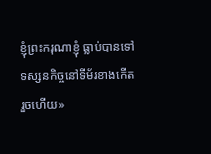ខ្ញុំព្រះករុណាខ្ញុំ ធ្លាប់បានទៅទស្សនកិច្ចនៅទីម័រខាងកើតរួចហើយ»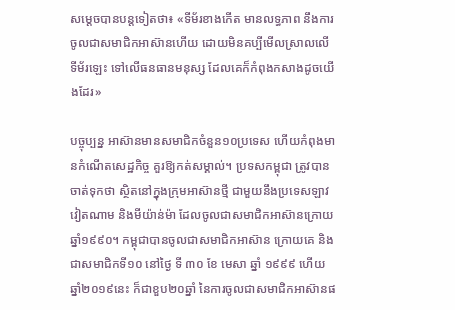សម្តេចបានបន្តទៀតថា៖ «ទីម័រខាងកើត មានលទ្ធភាព នឹងការចូលជាសមាជិកអាស៊ានហើយ ដោយមិនគប្បីមើលស្រាលលើទីម័រឡេះ ទៅលើធនធានមនុស្ស ដែលគេក៏កំពុងកសាងដូចយើងដែរ»

បច្ចុប្បន្ន អាស៊ានមានសមាជិកចំនួន១០ប្រទេស ហើយកំពុងមានកំណើតសេដ្ឋកិច្ច គួរឱ្យកត់សម្គាល់។ ប្រទសកម្ពុជា ត្រូវបានចាត់ទុកថា ស្ថិតនៅក្នុងក្រុមអាស៊ានថ្មី ជាមួយនឹងប្រទេសឡាវ វៀតណាម និងមីយ៉ាន់ម៉ា ដែលចូលជាសមាជិកអាស៊ានក្រោយឆ្នាំ១៩៩០។ កម្ពុជាបានចូលជាសមាជិកអាស៊ាន ក្រោយគេ និងជាសមាជិកទី១០ នៅថ្ងៃ ទី ៣០ ខែ មេសា ឆ្នាំ ១៩៩៩ ហើយឆ្នាំ២០១៩នេះ ក៏ជាខួប២០ឆ្នាំ នៃការចូលជាសមាជិកអាស៊ានផ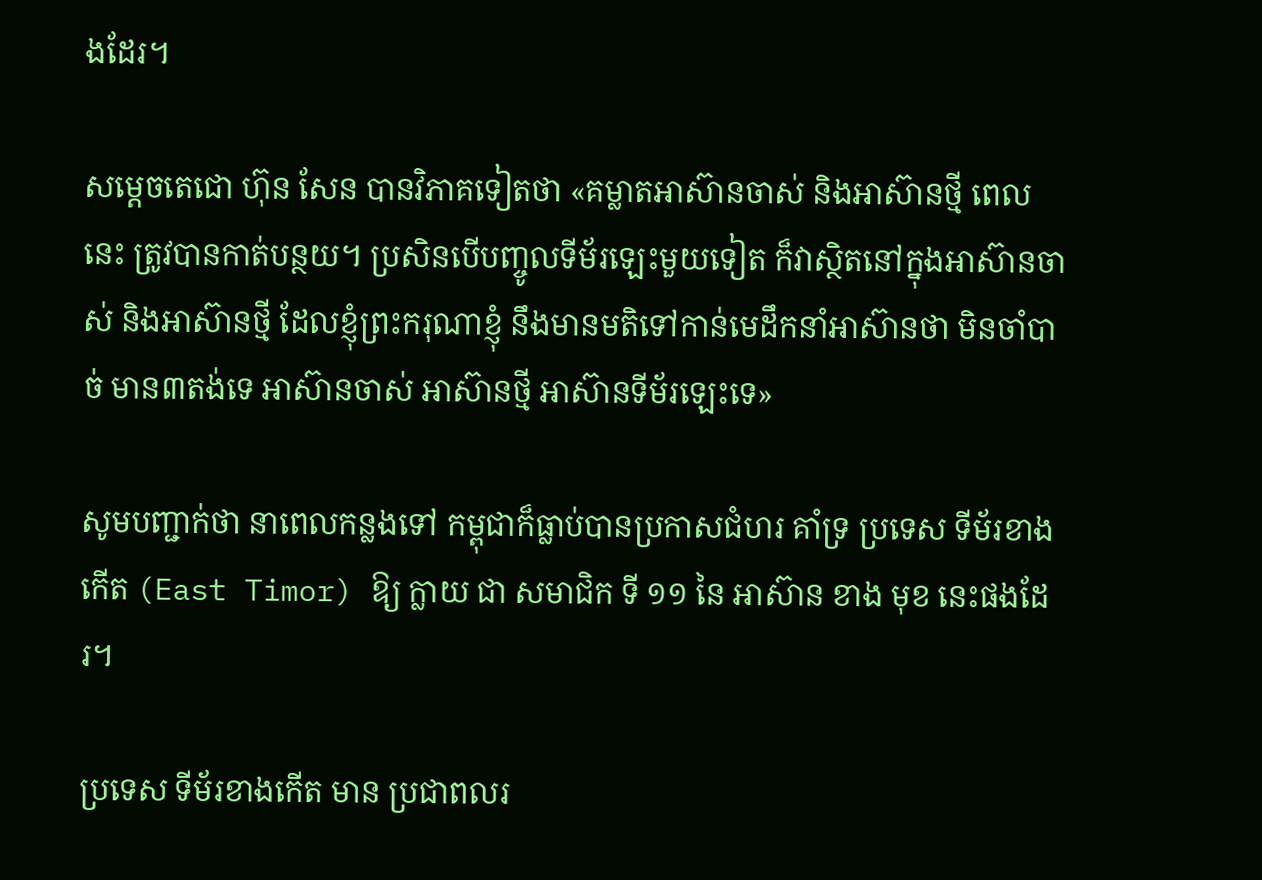ងដែរ។

សម្តេចតេជោ ហ៊ុន សែន បានវិភាគទៀតថា «គម្លាតអាស៊ានចាស់ និងអាស៊ានថ្មី ពេលនេះ ត្រូវបានកាត់បន្ថយ។ ប្រសិនបើបញ្ចូលទីម័រឡេះមួយទៀត ក៏វាស្ថិតនៅក្នុងអាស៊ានចាស់ និងអាស៊ានថ្មី ដែលខ្ញុំព្រះករុណាខ្ញុំ នឹងមានមតិទៅកាន់មេដឹកនាំអាស៊ានថា មិនចាំបាច់ មាន៣តង់ទេ អាស៊ានចាស់ អាស៊ានថ្មី អាស៊ានទីម័រឡេះទេ»

សូមបញ្ជាក់ថា នាពេលកន្លងទៅ កម្ពុជាក៏ធ្លាប់បានប្រកាសជំហរ គាំទ្រ ប្រទេស ទីម័រខាងកើត (East Timor) ឱ្យ ក្លាយ ជា សមាជិក ទី ១១ នៃ អាស៊ាន ខាង មុខ នេះផងដែរ។

ប្រទេស ទីម័រខាងកើត មាន ប្រជាពលរ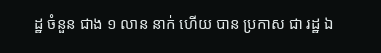ដ្ឋ ចំនួន ជាង ១ លាន នាក់ ហើយ បាន ប្រកាស ជា រដ្ឋ ឯ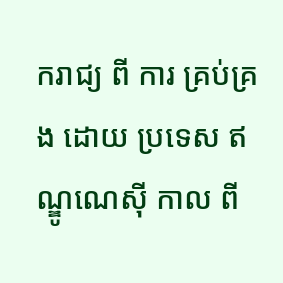ករាជ្យ ពី ការ គ្រប់គ្រង ដោយ ប្រទេស ឥណ្ឌូណេស៊ី កាល ពី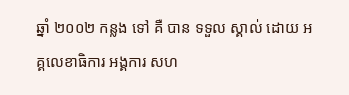ឆ្នាំ ២០០២ កន្លង ទៅ គឺ បាន ទទួល ស្គាល់ ដោយ អគ្គលេខាធិការ អង្គការ សហ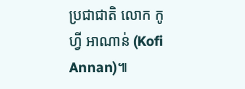ប្រជាជាតិ លោក កូហ្វី អាណាន់ (Kofi Annan)៕